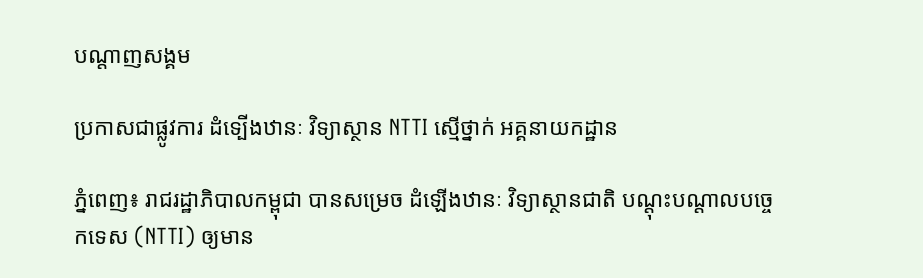បណ្តាញសង្គម

ប្រកាសជាផ្លូវការ ដំទ្បើងឋានៈ វិទ្យាស្ថាន NTTI ស្មើថ្នាក់ អគ្គនាយកដ្ឋាន

ភ្នំពេញ៖ រាជរដ្ឋាភិបាលកម្ពុជា បានសម្រេច ដំឡើងឋានៈ វិទ្យាស្ថានជាតិ បណ្តុះបណ្តាលបច្ចេកទេស (NTTI) ឲ្យមាន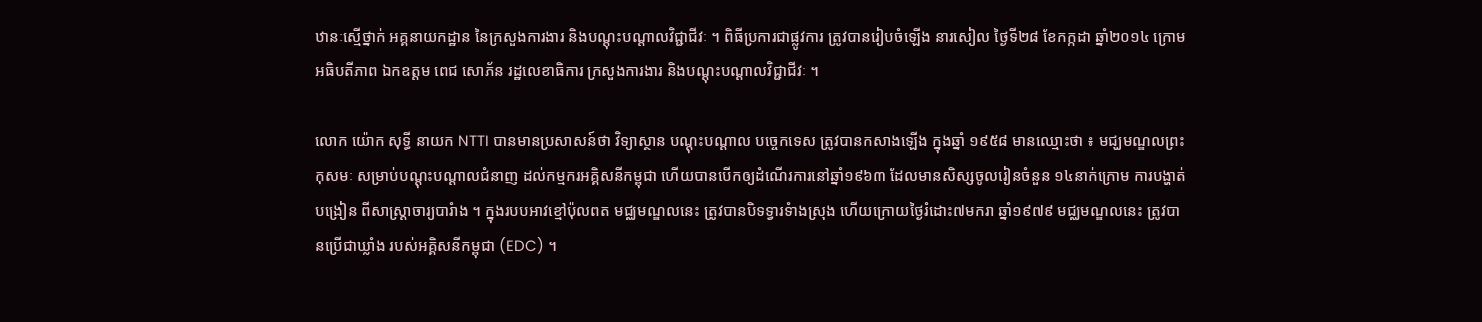ឋានៈស្មើថ្នាក់ អគ្គនាយកដ្ឋាន នៃក្រសួងការងារ និងបណ្តុះបណ្តាលវិជ្ជាជីវៈ ។ ពិធីប្រការជាផ្លូវការ ត្រូវបានរៀបចំឡើង នារសៀល ថ្ងៃទី២៨ ខែកក្កដា ឆ្នាំ២០១៤ ក្រោមអធិបតីភាព ឯកឧត្តម ពេជ សោភ័ន រដ្ឋលេខាធិការ ក្រសួងការងារ និងបណ្តុះបណ្តាលវិជ្ជាជីវៈ ។

លោក យ៉ោក សុទ្ធី នាយក NTTI បានមានប្រសាសន៍ថា វិទ្យាស្ថាន បណ្តុះបណ្តាល បច្ចេកទេស ត្រូវបានកសាងឡើង ក្នុងឆ្នាំ ១៩៥៨ មានឈ្មោះថា ៖ មជ្ឃមណ្ឌលព្រះកុសមៈ សម្រាប់បណ្តុះបណ្តាលជំនាញ ដល់កម្មករអគ្គិសនីកម្ពុជា ហើយបានបើកឲ្យដំណើរការនៅឆ្នាំ១៩៦៣ ដែលមានសិស្សចូលរៀនចំនួន ១៤នាក់ក្រោម ការបង្ហាត់បង្រៀន ពីសាស្រ្តាចារ្យបារំាង ។ ក្នុងរបបអាវខ្មៅប៉ុលពត មជ្ឈមណ្ឌលនេះ ត្រូវបានបិទទ្វារទំាងស្រុង ហើយក្រោយថ្ងៃរំដោះ៧មករា ឆ្នាំ១៩៧៩ មជ្ឈមណ្ឌលនេះ ត្រូវបានប្រើជាឃ្លាំង របស់អគ្គិសនីកម្ពុជា (EDC) ។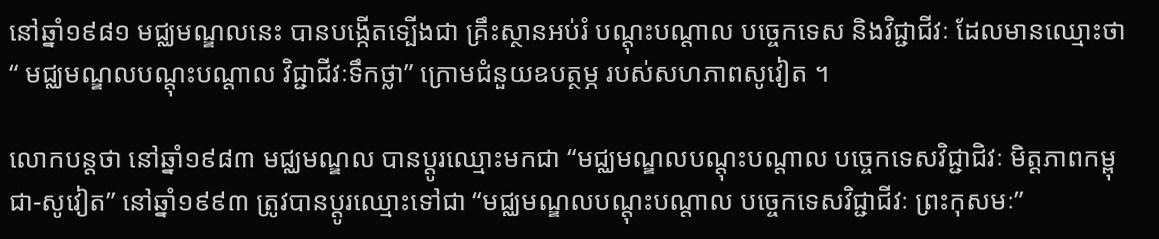នៅឆ្នាំ១៩៨១ មជ្ឈមណ្ឌលនេះ បានបង្កើតទ្បើងជា គ្រឹះស្ថានអប់រំ បណ្តុះបណ្តាល បច្ចេកទេស និងវិជ្ជាជីវៈ ដែលមានឈ្មោះថា “ មជ្ឈមណ្ឌលបណ្តុះបណ្តាល វិជ្ជាជីវៈទឹកថ្លា” ក្រោមជំនួយឧបត្ថម្ភ របស់សហភាពសូវៀត ។

លោកបន្តថា នៅឆ្នាំ១៩៨៣ មជ្ឈមណ្ឌល បានប្តូរឈ្មោះមកជា “មជ្ឈមណ្ឌលបណ្តុះបណ្តាល បច្ចេកទេសវិជ្ជាជិវៈ មិត្តភាពកម្ពុជា-សូវៀត” នៅឆ្នាំ១៩៩៣ ត្រូវបានប្តូរឈ្មោះទៅជា “មជ្ឈមណ្ឌលបណ្តុះបណ្តាល បច្ចេកទេសវិជ្ជាជីវៈ ព្រះកុសមៈ”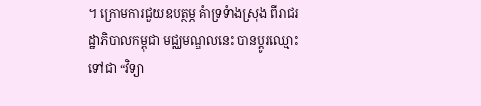។ ក្រោមការជួយឧបត្ថម្ភ គំាទ្រទំាងស្រុង ពីរាជរដ្ឋាភិបាលកម្ពុជា មជ្ឈមណ្ឌលនេះ បានប្តូរឈ្មោះទៅជា “វិទ្យា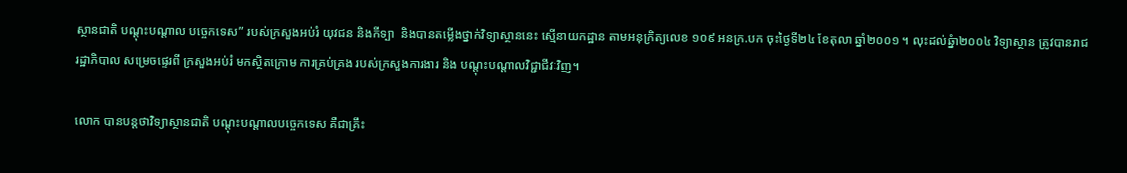ស្ថានជាតិ បណ្តុះបណ្តាល បច្ចេកទេស” របស់ក្រសួងអប់រំ យុវជន និងកីទ្បា  និងបានតម្លើងថ្នាក់វិទ្យាស្ថាននេះ ស្មើនាយកដ្ឋាន តាមអនុក្រិត្យលេខ ១០៩ អនក្រ.បក ចុះថ្ងៃទី២៤ ខែតុលា ឆ្នាំ២០០១ ។ លុះដល់ឆ្នំា២០០៤ វិទ្យាស្ថាន ត្រូវបានរាជរដ្ឋាភិបាល សម្រេចផ្ទេរពី ក្រសួងអប់រំ មកស្ថិតក្រោម ការគ្រប់គ្រង របស់ក្រសួងការងារ និង បណ្តុះបណ្តាលវិជ្ជាជីវៈវិញ។

លោក បានបន្តថាវិទ្យាស្ថានជាតិ បណ្តុះបណ្តាលបច្ចេកទេស គឺជាគ្រឹះ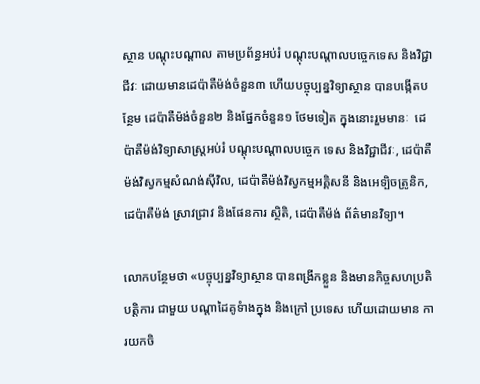ស្ថាន បណ្តុះបណ្តាល តាមប្រព័ន្ធអប់រំ បណ្តុះបណ្តាលបច្ចេកទេស និងវិជ្ជាជីវៈ ដោយមានដេប៉ាតឺម៉ង់ចំនួន៣ ហើយបច្ចុប្បន្នវិទ្យាស្ថាន បានបង្កើតបន្ថែម ដេប៉ាតឺម៉ង់ចំនួន២ និងផ្នែកចំនួន១ ថែមទៀត ក្នុងនោះរួមមានៈ  ដេប៉ាតឺម៉ង់វិទ្យាសាស្រ្តអប់រំ បណ្តុះបណ្តាលបច្ចេក ទេស និងវិជ្ជាជីវៈ, ដេប៉ាតឺម៉ង់វិស្វកម្មសំណង់ស៊ីវិល, ដេប៉ាតឺម៉ង់វិស្វកម្មអគ្គិសនី និងអេទ្បិចត្រូនិក, ដេប៉ាតឺម៉ង់ ស្រាវជ្រាវ និងផែនការ ស្ថិតិ, ដេប៉ាតឺម៉ង់ ព័ត៌មានវិទ្យា។

លោកបន្ថែមថា «បច្ចុប្បន្នវិទ្យាស្ថាន បានពង្រីកខ្លួន និងមានកិច្ចសហប្រតិបត្តិការ ជាមួយ បណ្តាដៃគូទំាងក្នុង និងក្រៅ ប្រទេស ហើយដោយមាន ការយកចិ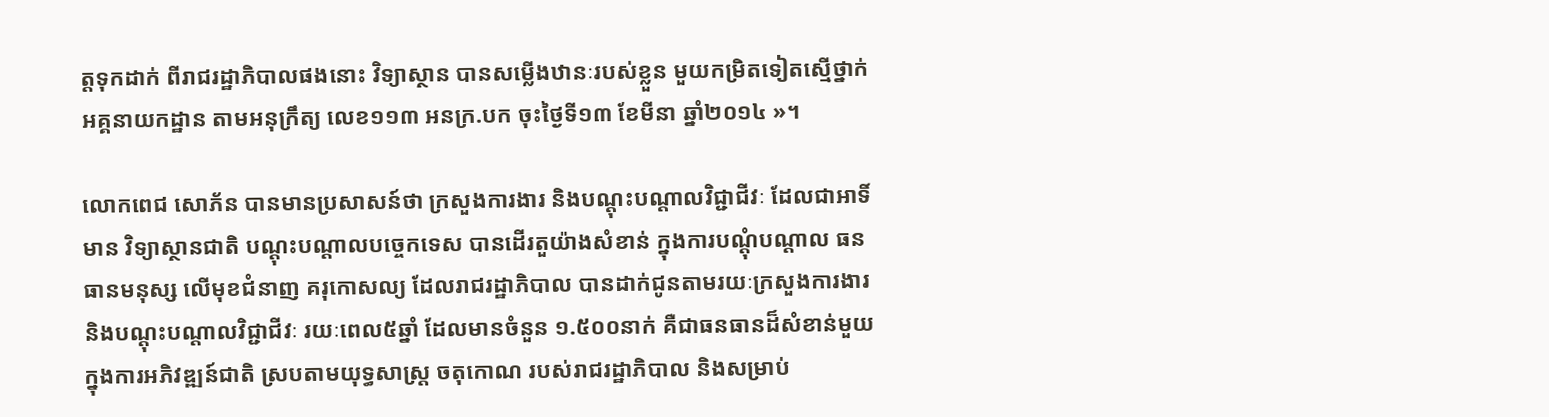ត្តទុកដាក់ ពីរាជរដ្ឋាភិបាលផងនោះ វិទ្យាស្ថាន បានសម្លើងឋានៈរបស់ខ្លួន មួយកម្រិតទៀតស្មើថ្នាក់ អគ្គនាយកដ្ឋាន តាមអនុក្រឹត្យ លេខ១១៣ អនក្រ.បក ចុះថ្ងៃទី១៣ ខែមីនា ឆ្នាំ២០១៤ »។

លោកពេជ សោភ័ន បានមានប្រសាសន៍ថា ក្រសួងការងារ និងបណ្តុះបណ្តាលវិជ្ជាជីវៈ ដែលជាអាទិ៍មាន វិទ្យាស្ថានជាតិ បណ្តុះបណ្តាលបច្ចេកទេស បានដើរតួយ៉ាងសំខាន់ ក្នុងការបណ្តុំបណ្តាល ធនធានមនុស្ស លើមុខជំនាញ គរុកោសល្យ ដែលរាជរដ្ឋាភិបាល បានដាក់ជូនតាមរយៈក្រសួងការងារ និងបណ្តុះបណ្តាលវិជ្ជាជីវៈ រយៈពេល៥ឆ្នាំ ដែលមានចំនួន ១.៥០០នាក់ គឺជាធនធានដ៏សំខាន់មួយ ក្នុងការអភិវឌ្ឍន៍ជាតិ ស្របតាមយុទ្ធសាស្រ្ត ចតុកោណ របស់រាជរដ្ឋាភិបាល និងសម្រាប់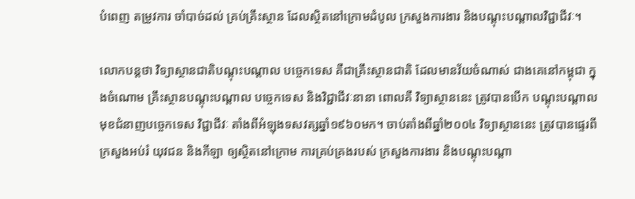បំពេញ តម្រូវការ ចាំបាច់ដល់ គ្រប់គ្រឹះស្ថាន ដែលស្ថិតនៅក្រោមដំបូល ក្រសួងការងារ និងបណ្តុះបណ្តាលវិជ្ជាជីវៈ។

លោកបន្តថា វិទ្យាស្ថានជាតិបណ្តុះបណ្តាល បច្ចេកទេស គឺជាគ្រឹះស្ថានជាតិ ដែលមានវ័យចំណាស់ ជាងគេនៅកម្ពុជា ក្នុងចំណោម គ្រឹះស្ថានបណ្តុះបណ្តាល បច្ចេកទេស និងវិជ្ជាជីវៈនានា ពោលគឺ វិទ្យាស្ថាននេះ ត្រូវបានបើក បណ្តុះបណ្តាល មុខជំនាញបច្ចេកទេស វិជ្ជាជីវៈ តាំងពីអំឡុងទសវត្សឆ្នាំ១៩៦០មក។ ចាប់តាំងពីឆ្នាំ២០០៤ វិទ្យាស្ថាននេះ ត្រូវបានផ្ទេរពី ក្រសួងអប់រំ យុវជន និងកីឡា ឲ្យស្ថិតនៅក្រោម ការគ្រប់គ្រងរបស់ ក្រសួងការងារ និងបណ្តុះបណ្តា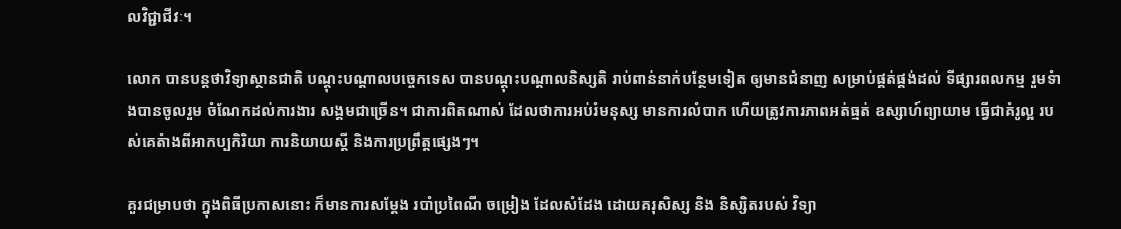លវិជ្ជាជីវៈ។

លោក បានបន្តថាវិទ្យាស្ថានជាតិ បណ្តុះបណ្តាលបច្ចេកទេស បានបណ្តុះបណ្តាលនិស្សតិ រាប់ពាន់នាក់បន្ថែមទៀត ឲ្យមានជំនាញ សម្រាប់ផ្គត់ផ្គង់ដល់ ទីផ្សារពលកម្ម រួមទំាងបានចូលរួម ចំណែកដល់ការងារ សង្គមជាច្រើន។ ជាការពិតណាស់ ដែលថាការអប់រំមនុស្ស មានការលំបាក ហើយត្រូវការភាពអត់ធ្មត់ ឧស្សាហ៍ព្យាយាម ធ្វើជាគំរូល្អ របស់គេតំាងពីអាកប្បកិរិយា ការនិយាយស្តី និងការប្រព្រឹត្តផ្សេងៗ។

គួរជម្រាបថា ក្នុងពិធីប្រកាសនោះ ក៏មានការសម្តែង របាំប្រពៃណី ចម្រៀង ដែលសំដែង ដោយគរុសិស្ស និង និស្សិតរបស់ វិទ្យា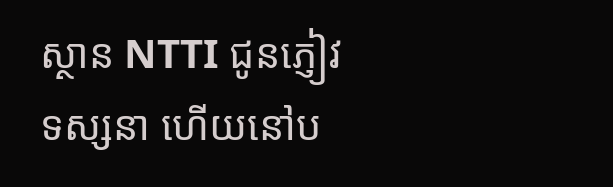ស្ថាន NTTI ជូនភ្ញៀវទស្សនា ហើយនៅប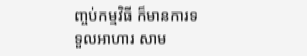ញ្ចប់កម្មវិធី ក៏មានការទទួលអាហារ សាម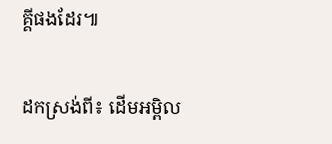គ្គីផងដែរ៕

ដកស្រង់ពី៖ ដើមអម្ពិល